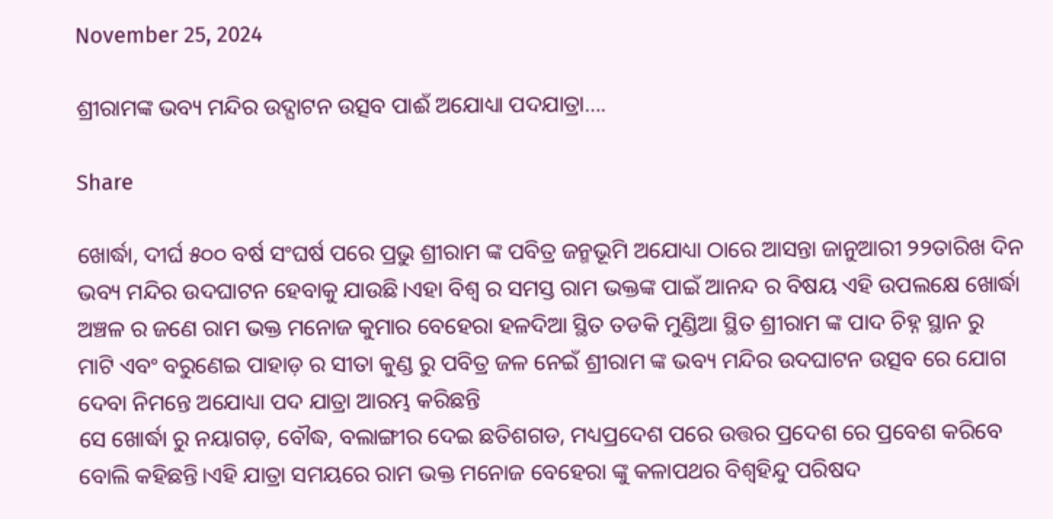November 25, 2024

ଶ୍ରୀରାମଙ୍କ ଭବ୍ୟ ମନ୍ଦିର ଉଦ୍ଘାଟନ ଉତ୍ସବ ପାଈଁ ଅଯୋଧ୍ୟା ପଦଯାତ୍ରା….

Share

ଖୋର୍ଦ୍ଧା, ଦୀର୍ଘ ୫୦୦ ବର୍ଷ ସଂଘର୍ଷ ପରେ ପ୍ରଭୁ ଶ୍ରୀରାମ ଙ୍କ ପବିତ୍ର ଜନ୍ମଭୂମି ଅଯୋଧ୍ୟା ଠାରେ ଆସନ୍ତା ଜାନୁଆରୀ ୨୨ତାରିଖ ଦିନ ଭବ୍ୟ ମନ୍ଦିର ଉଦଘାଟନ ହେବାକୁ ଯାଉଛି।ଏହା ବିଶ୍ୱ ର ସମସ୍ତ ରାମ ଭକ୍ତଙ୍କ ପାଇଁ ଆନନ୍ଦ ର ବିଷୟ ଏହି ଉପଲକ୍ଷେ ଖୋର୍ଦ୍ଧା ଅଞ୍ଚଳ ର ଜଣେ ରାମ ଭକ୍ତ ମନୋଜ କୁମାର ବେହେରା ହଳଦିଆ ସ୍ଥିତ ତଡକି ମୁଣ୍ଡିଆ ସ୍ଥିତ ଶ୍ରୀରାମ ଙ୍କ ପାଦ ଚିହ୍ନ ସ୍ଥାନ ରୁ ମାଟି ଏବଂ ବରୁଣେଇ ପାହାଡ଼ ର ସୀତା କୁଣ୍ଡ ରୁ ପବିତ୍ର ଜଳ ନେଇଁ ଶ୍ରୀରାମ ଙ୍କ ଭବ୍ୟ ମନ୍ଦିର ଉଦଘାଟନ ଉତ୍ସବ ରେ ଯୋଗ ଦେବା ନିମନ୍ତେ ଅଯୋଧ୍ୟା ପଦ ଯାତ୍ରା ଆରମ୍ଭ କରିଛନ୍ତି
ସେ ଖୋର୍ଦ୍ଧା ରୁ ନୟାଗଡ଼, ବୌଦ୍ଧ, ବଲାଙ୍ଗୀର ଦେଇ ଛତିଶଗଡ, ମଧ୍ୟପ୍ରଦେଶ ପରେ ଉତ୍ତର ପ୍ରଦେଶ ରେ ପ୍ରବେଶ କରିବେ ବୋଲି କହିଛନ୍ତି।ଏହି ଯାତ୍ରା ସମୟରେ ରାମ ଭକ୍ତ ମନୋଜ ବେହେରା ଙ୍କୁ କଳାପଥର ବିଶ୍ଵହିନ୍ଦୁ ପରିଷଦ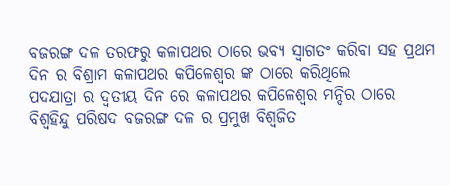ବଜରଙ୍ଗ ଦଳ ତରଫରୁ କଳାପଥର ଠାରେ ଭବ୍ୟ ସ୍ବାଗତଂ କରିବା ସହ ପ୍ରଥମ ଦିନ ର ବିଶ୍ରାମ କଳାପଥର କପିଳେଶ୍ୱର ଙ୍କ ଠାରେ କରିଥିଲେ
ପଦଯାତ୍ରା ର ଦ୍ୱତୀୟ ଦିନ ରେ କଳାପଥର କପିଳେଶ୍ଵର ମନ୍ଦିର ଠାରେ ବିଶ୍ଵହିନ୍ଦୁ ପରିଷଦ ବଜରଙ୍ଗ ଦଳ ର ପ୍ରମୁଖ ବିଶ୍ୱଜିତ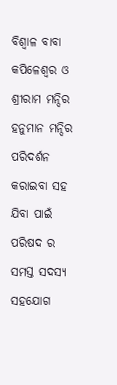ବିଶ୍ୱାଳ ବାବା କପିଳେଶ୍ୱର ଓ ଶ୍ରୀରାମ ମନ୍ଦିର ହନୁମାନ ମନ୍ଦିର ପରିଦର୍ଶନ କରାଇବା ସହ ଯିବା ପାଇଁ ପରିଷଦ ର ସମସ୍ତ ସଦସ୍ୟ ସହଯୋଗ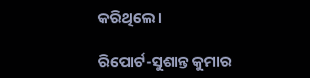କରିଥିଲେ।

ରିପୋର୍ଟ-ସୁଶାନ୍ତ କୁମାର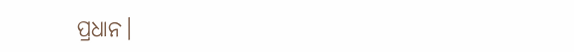ପ୍ରଧାନ।